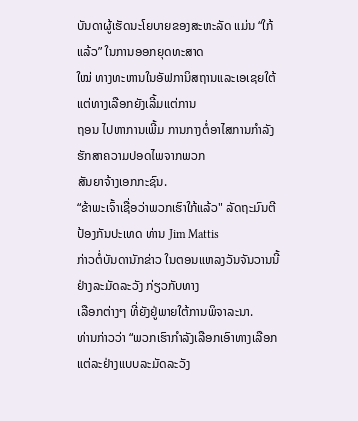ບັນດາຜູ້ເຮັດນະໂຍບາຍຂອງສະຫະລັດ ແມ່ນ “ໃກ້ແລ້ວ” ໃນການອອກຍຸດທະສາດ
ໃໝ່ ທາງທະຫານໃນອັຟການິສຖານແລະເອເຊຍໃຕ້ ແຕ່ທາງເລືອກຍັງເລີ້ມແຕ່ການ
ຖອນ ໄປຫາການເພີ້ມ ການກາງຕໍ່ອາໄສການກຳລັງຮັກສາຄວາມປອດໄພຈາກພວກ
ສັນຍາຈ້າງເອກກະຊົນ.
“ຂ້າພະເຈົ້າເຊື່ອວ່າພວກເຮົາໃກ້ແລ້ວ" ລັດຖະມົນຕີປ້ອງກັນປະເທດ ທ່ານ Jim Mattis
ກ່າວຕໍ່ບັນດານັກຂ່າວ ໃນຕອນແຫລງວັນຈັນວານນີ້ ຢ່າງລະມັດລະວັງ ກ່ຽວກັບທາງ
ເລືອກຕ່າງໆ ທີ່ຍັງຢູ່ພາຍໃຕ້ການພິຈາລະນາ.
ທ່ານກ່າວວ່າ “ພວກເຮົາກຳລັງເລືອກເອົາທາງເລືອກແຕ່ລະຢ່າງແບບລະມັດລະວັງ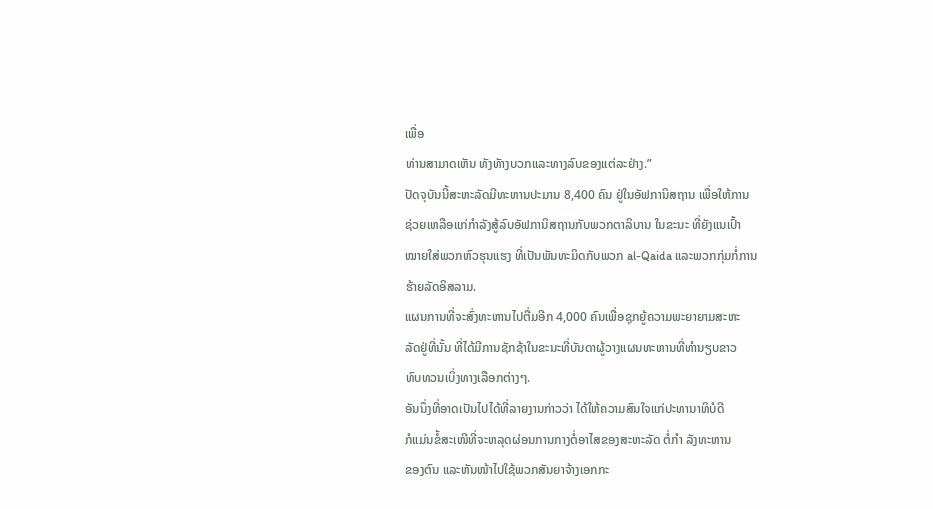ເພື່ອ
ທ່ານສາມາດເຫັນ ທັງທັາງບວກແລະທາງລົບຂອງແຕ່ລະຢ່າງ.”
ປັດຈຸບັນນີ້ສະຫະລັດມີທະຫານປະມານ 8,400 ຄົນ ຢູ່ໃນອັຟການິສຖານ ເພື່ອໃຫ້ການ
ຊ່ວຍເຫລືອແກ່ກຳລັງສູ້ລົບອັຟການິສຖານກັບພວກຕາລິບານ ໃນຂະນະ ທີ່ຍັງແນເປົ້າ
ໝາຍໃສ່ພວກຫົວຮຸນແຮງ ທີ່ເປັນພັນທະມິດກັບພວກ al-Qaida ແລະພວກກຸ່ມກໍ່ການ
ຮ້າຍລັດອິສລາມ.
ແຜນການທີ່ຈະສົ່ງທະຫານໄປຕື່ມອີກ 4,000 ຄົນເພື່ອຊຸກຍູ້ຄວາມພະຍາຍາມສະຫະ
ລັດຢູ່ທີ່ນັ້ນ ທີ່ໄດ້ມີການຊັກຊ້າໃນຂະນະທີ່ບັນດາຜູ້ວາງແຜນທະຫານທີ່ທຳນຽບຂາວ
ທົບທວນເບິ່ງທາງເລືອກຕ່າງໆ.
ອັນນຶ່ງທີ່ອາດເປັນໄປໄດ້ທີ່ລາຍງານກ່າວວ່າ ໄດ້ໃຫ້ຄວາມສົນໃຈແກ່ປະທານາທິບໍດີ
ກໍແມ່ນຂໍ້ສະເໜີທີ່ຈະຫລຸດຜ່ອນການກາງຕໍ່ອາໄສຂອງສະຫະລັດ ຕໍ່ກຳ ລັງທະຫານ
ຂອງຕົນ ແລະຫັນໜ້າໄປໃຊ້ພວກສັນຍາຈ້າງເອກກະ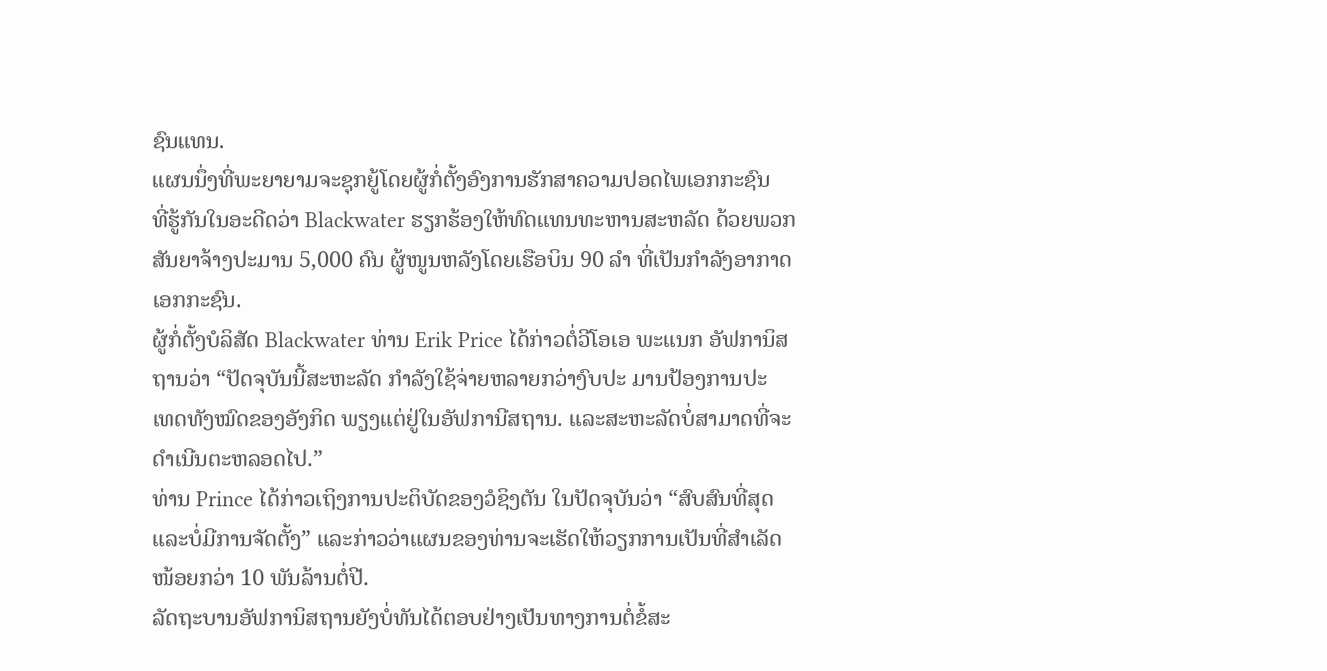ຊົນແທນ.
ແຜນນຶ່ງທີ່ພະຍາຍາມຈະຊຸກຍູ້ໂດຍຜູ້ກໍ່ຕັ້ງອົງການຮັກສາຄວາມປອດໄພເອກກະຊົນ
ທີ່ຮູ້ກັນໃນອະດີດວ່າ Blackwater ຮຽກຮ້ອງໃຫ້ທົດແທນທະຫານສະຫລັດ ດ້ວຍພວກ
ສັນຍາຈ້າງປະມານ 5,000 ຄົນ ຜູ້ໜູນຫລັງໂດຍເຮືອບິນ 90 ລຳ ທີ່ເປັນກຳລັງອາກາດ
ເອກກະຊົນ.
ຜູ້ກໍ່ຕັ້ງບໍລິສັດ Blackwater ທ່ານ Erik Price ໄດ້ກ່າວຕໍ່ວີໂອເອ ພະແນກ ອັຟການິສ
ຖານວ່າ “ປັດຈຸບັນນີ້ສະຫະລັດ ກຳລັງໃຊ້ຈ່າຍຫລາຍກວ່າງົບປະ ມານປ້ອງການປະ
ເທດທັງໝົດຂອງອັງກິດ ພຽງແຕ່ຢູ່ໃນອັຟການີສຖານ. ແລະສະຫະລັດບໍ່ສາມາດທີ່ຈະ
ດຳເນີນຕະຫລອດໄປ.”
ທ່ານ Prince ໄດ້ກ່າວເຖິງການປະຕິບັດຂອງວໍຊິງຕັນ ໃນປັດຈຸບັນວ່າ “ສົບສົນທີ່ສຸດ
ແລະບໍ່ມີການຈັດຕັ້ງ” ແລະກ່າວວ່າແຜນຂອງທ່ານຈະເຮັດໃຫ້ວຽກການເປັນທີ່ສຳເລັດ
ໜ້ອຍກວ່າ 10 ພັນລ້ານຕໍ່ປີ.
ລັດຖະບານອັຟການິສຖານຍັງບໍ່ທັນໄດ້ຕອບຢ່າງເປັນທາງການຕໍ່ຂໍ້ສະ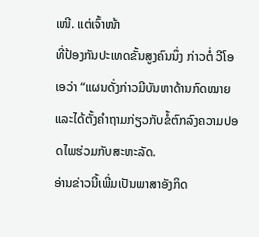ເໜີ. ແຕ່ເຈົ້າໜ້າ
ທີ່ປ້ອງກັນປະເທດຂັ້ນສູງຄົນນຶ່ງ ກ່າວຕໍ່ ວີໂອເອວ່າ “ແຜນດັ່ງກ່າວມີບັນຫາດ້ານກົດໝາຍ
ແລະໄດ້ຕັ້ງຄໍາຖາມກ່ຽວກັບຂໍ້ຕົກລົງຄວາມປອດໄພຮ່ວມກັບສະຫະລັດ.
ອ່ານຂ່າວນີ້ເພີ່ມເປັນພາສາອັງກິດ